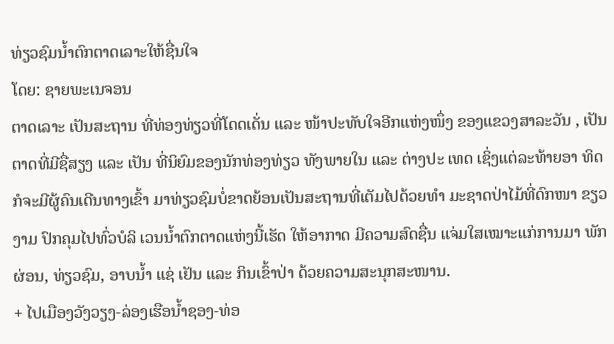ທ່ຽວຊົມນ້ຳຕົກຕາດເລາະໃຫ້ຊື່ນໃຈ
ໂດຍ: ຊາຍພະເນຈອນ
ຕາດເລາະ ເປັນສະຖານ ທີ່ທ່ອງທ່ຽວທີ່ໂດດເດັ່ນ ແລະ ໜ້າປະທັບໃຈອີກແຫ່ງໜຶ່ງ ຂອງແຂວງສາລະວັນ , ເປັນ ຕາດທີ່ມີຊື່ສຽງ ແລະ ເປັນ ທີ່ນິຍົມຂອງນັກທ່ອງທ່ຽວ ທັງພາຍໃນ ແລະ ຕ່າງປະ ເທດ ເຊິ່ງແຕ່ລະທ້າຍອາ ທິດ ກໍຈະມີຜູ້ຄົນເດີນທາງເຂົ້າ ມາທ່ຽວຊົມບໍ່ຂາດຍ້ອນເປັນສະຖານທີ່ເຕັມໄປດ້ວຍທໍາ ມະຊາດປ່າໄມ້ທີ່ດົກໜາ ຂຽວງາມ ປົກຄຸມໄປທົ່ວບໍລິ ເວນນ້ຳຕົກຕາດແຫ່ງນີ້ເຮັດ ໃຫ້ອາກາດ ມີຄວາມສົດຊື່ນ ແຈ່ມໃສເໝາະແກ່ການມາ ພັກຜ່ອນ, ທ່ຽວຊົມ, ອາບນໍ້າ ແຊ່ ເຢັນ ແລະ ກິນເຂົ້າປ່າ ດ້ວຍຄວາມສະນຸກສະໜານ.
+ ໄປເມືອງວັງວຽງ-ລ່ອງເຮືອນ້ຳຊອງ-ທ່ອ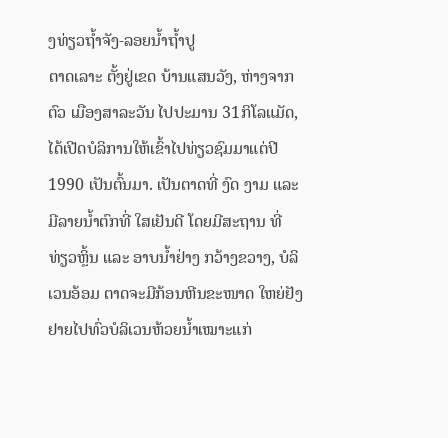ງທ່ຽວຖ້ຳຈັງ-ລອຍນ້ຳຖ້ຳປູ
ຕາດເລາະ ຕັ້ງຢູ່ເຂດ ບ້ານແສນວັງ, ຫ່າງຈາກຕົວ ເມືອງສາລະວັນ ໄປປະມານ 31ກິໂລແມັດ,
ໄດ້ເປີດບໍລິການໃຫ້ເຂົ້າໄປທ່ຽວຊົມມາແຕ່ປີ 1990 ເປັນຕົ້ນມາ. ເປັນຕາດທີ່ ງົດ ງາມ ແລະ ມີລາຍນໍ້າຕົກທີ່ ໃສເຢັນດີ ໂດຍມີສະຖານ ທີ່ ທ່ຽວຫຼິ້ນ ແລະ ອາບນໍ້າຢ່າງ ກວ້າງຂວາງ, ບໍລິເວນອ້ອມ ຕາດຈະມີກ້ອນຫີນຂະໜາດ ໃຫຍ່ຢັງຢາຍໄປທົ່ວບໍລິເວນຫ້ວຍນໍ້າເໝາະແກ່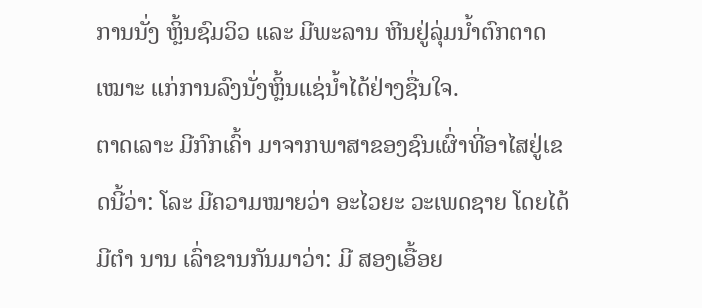ການນັ່ງ ຫຼິ້ນຊົມວິວ ແລະ ມີພະລານ ຫີນຢູ່ລຸ່ມນໍ້າຕົກຕາດເໝາະ ແກ່ການລົງນັ່ງຫຼິ້ນແຊ່ນໍ້າໄດ້ຢ່າງຊື່ນໃຈ.
ຕາດເລາະ ມີກົກເຄົ້າ ມາຈາກພາສາຂອງຊົນເຜົ່າທີ່ອາໄສຢູ່ເຂດນີ້ວ່າ: ໂລະ ມີຄວາມໝາຍວ່າ ອະໄວຍະ ວະເພດຊາຍ ໂດຍໄດ້ມີຕໍາ ນານ ເລົ່າຂານກັນມາວ່າ: ມີ ສອງເອື້ອຍ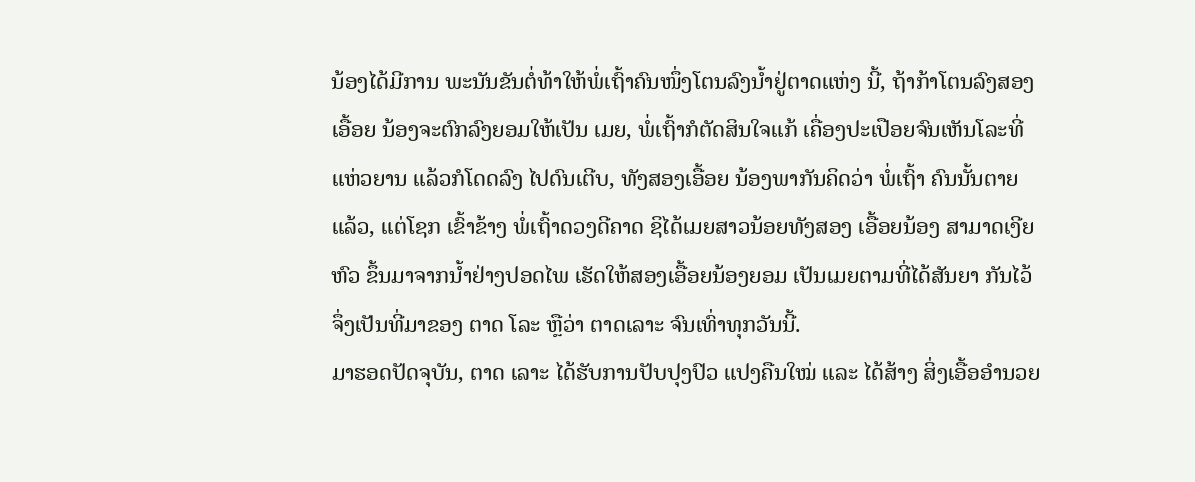ນ້ອງໄດ້ມີການ ພະນັນຂັນຕໍ່ທ້າໃຫ້ພໍ່ເຖົ້າຄົນໜຶ່ງໂຕນລົງນໍ້າຢູ່ຕາດແຫ່ງ ນີ້, ຖ້າກ້າໂຕນລົງສອງເອື້ອຍ ນ້ອງຈະຕົກລົງຍອມໃຫ້ເປັນ ເມຍ, ພໍ່ເຖົ້າກໍຕັດສິນໃຈແກ້ ເຄື່ອງປະເປືອຍຈົນເຫັນໂລະທີ່ແຫ່ວຍານ ແລ້ວກໍໂດດລົງ ໄປດົນເຕີບ, ທັງສອງເອື້ອຍ ນ້ອງພາກັນຄິດວ່າ ພໍ່ເຖົ້າ ຄົນນັ້ນຕາຍແລ້ວ, ແຕ່ໂຊກ ເຂົ້າຂ້າງ ພໍ່ເຖົ້າດວງດີຄາດ ຊິໄດ້ເມຍສາວນ້ອຍທັງສອງ ເອື້ອຍນ້ອງ ສາມາດເງີຍຫົວ ຂຶ້ນມາຈາກນໍ້າຢ່າງປອດໄພ ເຮັດໃຫ້ສອງເອື້ອຍນ້ອງຍອມ ເປັນເມຍຕາມທີ່ໄດ້ສັນຍາ ກັນໄວ້ ຈຶ່ງເປັນທີ່ມາຂອງ ຕາດ ໂລະ ຫຼືວ່າ ຕາດເລາະ ຈົນເທົ່າທຸກວັນນີ້.
ມາຮອດປັດຈຸບັນ, ຕາດ ເລາະ ໄດ້ຮັບການປັບປຸງປົວ ແປງຄືນໃໝ່ ແລະ ໄດ້ສ້າງ ສິ່ງເອື້ອອໍານວຍ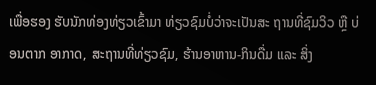ເພື່ອຮອງ ຮັບນັກທ່ອງທ່ຽວເຂົ້າມາ ທ່ຽວຊົມບໍ່ວ່າຈະເປັນສະ ຖານທີ່ຊົມວິວ ຫຼື ບ່ອນຕາກ ອາກາດ, ສະຖານທີ່ທ່ຽວຊົມ, ຮ້ານອາຫານ-ກິນດື່ມ ແລະ ສິ່ງ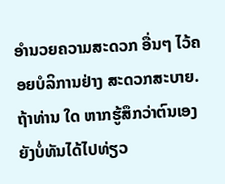ອຳນວຍຄວາມສະດວກ ອື່ນໆ ໄວ້ຄອຍບໍລິການຢ່າງ ສະດວກສະບາຍ. ຖ້າທ່ານ ໃດ ຫາກຮູ້ສຶກວ່າຕົນເອງ ຍັງບໍ່ທັນໄດ້ໄປທ່ຽວ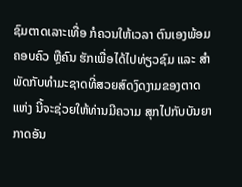ຊົມຕາດເລາະເທື່ອ ກໍຄວນໃຫ້ເວລາ ຕົນເອງພ້ອມຄອບຄົວ ຫຼືຄົນ ຮັກເພື່ອໄດ້ໄປທ່ຽວຊົມ ແລະ ສໍາພັດກັບທໍາມະຊາດທີ່ສວຍສົດງົດງາມຂອງຕາດແຫ່ງ ນີ້ຈະຊ່ວຍໃຫ້ທ່ານມີຄວາມ ສຸກໄປກັບບັນຍາກາດອັນ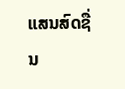ແສນສົດຊື່ນ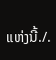ແຫ່ງນີ້./.